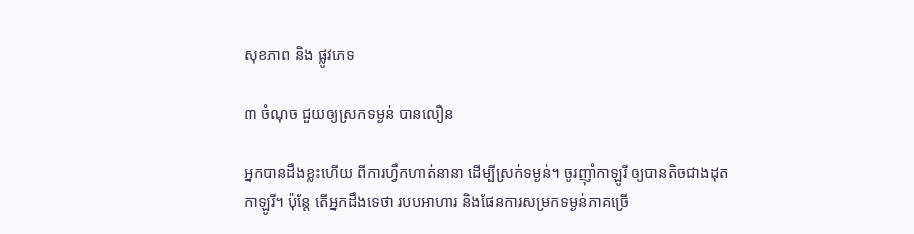សុខភាព និង ផ្លូវភេទ

៣ ចំណុច ជួយឲ្យស្រកទម្ងន់ បានលឿន

អ្នកបានដឹងខ្លះហើយ ពីការហ្វឹកហាត់នានា ដើម្បីស្រក់ទម្ងន់។ ចូរញ៉ាំកាឡូរី ឲ្យបានតិចជាងដុតកាឡូរី។ ប៉ុន្តែ តើអ្នកដឹងទេថា របបអាហារ និងផែនការសម្រកទម្ងន់ភាគច្រើ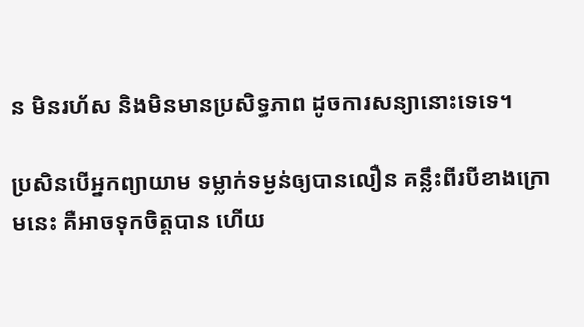ន មិនរហ័ស និងមិនមានប្រសិទ្ធភាព ដូចការសន្យានោះទេទេ។

ប្រសិនបើអ្នកព្យាយាម ទម្លាក់ទម្ងន់ឲ្យបានលឿន គន្លឹះពីរបីខាងក្រោមនេះ គឺអាចទុកចិត្តបាន ហើយ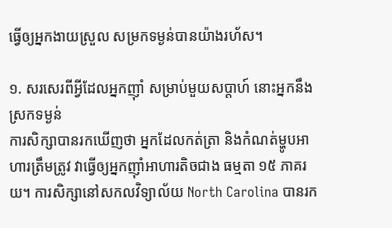ធ្វើឲ្យអ្នកងាយស្រួល សម្រកទម្ងន់បានយ៉ាងរហ័ស។

១. សរសេរពីអ្វីដែលអ្នកញ៉ាំ សម្រាប់មួយសប្តាហ៍ នោះអ្នកនឹងស្រកទម្ងន់
ការសិក្សាបានរកឃើញថា អ្នកដែលកត់ត្រា និងកំណត់ម្ហូបអាហារត្រឹមត្រូវ វាធ្វើឲ្យអ្នកញ៉ាំអាហារតិចជាង ធម្មតា ១៥ ភាគរយ។ ការសិក្សានៅសកលវិទ្យាល័យ North Carolina បានរក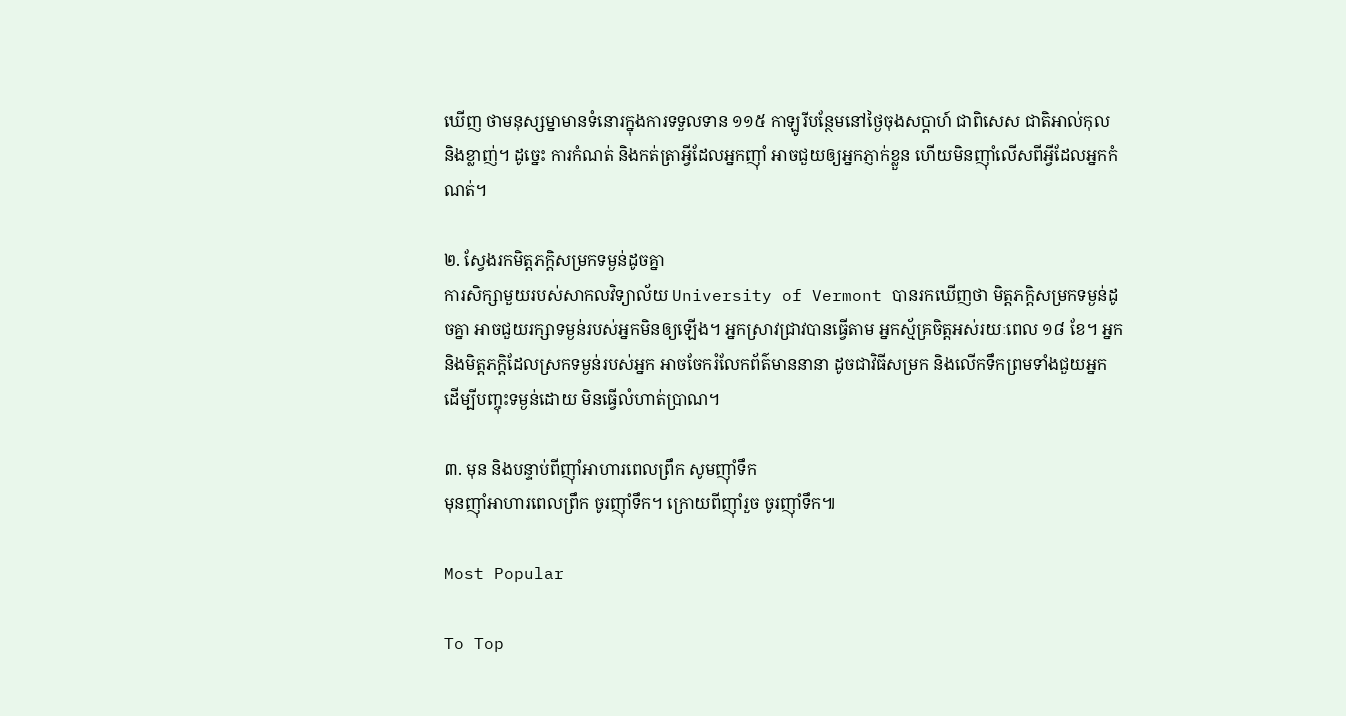ឃើញ ថាមនុស្សម្នាមានទំនោរក្នុងការទទួលទាន ១១៥ កាឡូរីបន្ថែមនៅថ្ងៃចុងសប្តាហ៍ ជាពិសេស ជាតិអាល់កុល និងខ្លាញ់។ ដូច្នេះ ការកំណត់ និងកត់ត្រាអ្វីដែលអ្នកញ៉ាំ អាចជួយឲ្យអ្នកភ្ញាក់ខ្លួន ហើយមិនញ៉ាំលើសពីអ្វីដែលអ្នកកំណត់។

២. ស្វែងរកមិត្តភក្ដិសម្រកទម្ងន់ដូចគ្នា
ការសិក្សាមួយរបស់សាកលវិទ្យាល័យ University of Vermont បានរកឃើញថា មិត្តភក្តិសម្រកទម្ងន់ដូចគ្នា អាចជួយរក្សាទម្ងន់របស់អ្នកមិនឲ្យឡើង។ អ្នកស្រាវជ្រាវបានធ្វើតាម អ្នកស្ម័គ្រចិត្តអស់រយៈពេល ១៨ ខែ។ អ្នក និងមិត្តភក្តិដែលស្រកទម្ងន់របស់អ្នក អាចចែករំលែកព័ត៌មាននានា ដូចជាវិធីសម្រក និងលើកទឹកព្រមទាំងជួយអ្នក ដើម្បីបញ្ចុះទម្ងន់ដោយ មិនធ្វើលំហាត់ប្រាណ។

៣. មុន និងបន្ទាប់ពីញ៉ាំអាហារពេលព្រឹក សូមញ៉ាំទឹក
មុនញ៉ាំអាហារពេលព្រឹក ចូរញ៉ាំទឹក។ ក្រោយពីញ៉ាំរួច ចូរញ៉ាំទឹក៕

Most Popular

To Top